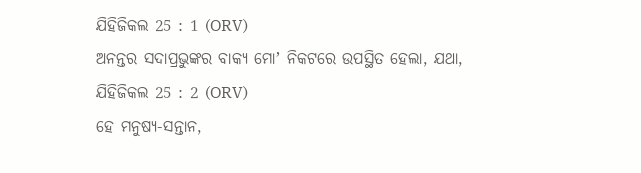ଯିହିଜିକଲ 25 : 1 (ORV)
ଅନନ୍ତର ସଦାପ୍ରଭୁଙ୍କର ବାକ୍ୟ ମୋʼ ନିକଟରେ ଉପସ୍ଥିତ ହେଲା, ଯଥା,
ଯିହିଜିକଲ 25 : 2 (ORV)
ହେ ମନୁଷ୍ୟ-ସନ୍ତାନ,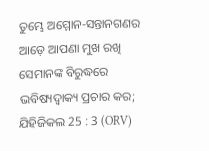ତୁମ୍ଭେ ଅମ୍ମୋନ-ସନ୍ତାନଗଣର ଆଡ଼େ ଆପଣା ମୁଖ ରଖି ସେମାନଙ୍କ ବିରୁଦ୍ଧରେ ଭବିଷ୍ୟଦ୍ବାକ୍ୟ ପ୍ରଚାର କର;
ଯିହିଜିକଲ 25 : 3 (ORV)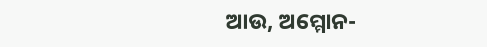ଆଉ, ଅମ୍ମୋନ-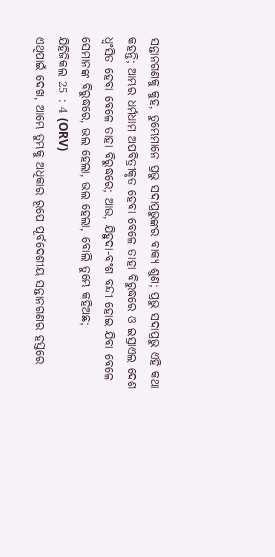ସନ୍ତାନଗଣକୁ କୁହ, ତୁମ୍ଭେମାନେ ପ୍ରଭୁ ସଦାପ୍ରଭୁଙ୍କର ବାକ୍ୟ ଶୁଣ; ପ୍ରଭୁ ସଦାପ୍ରଭୁ ଏହି କଥା କହନ୍ତି; ଆମ୍ଭର ଧର୍ମଧାମ ଅପବିତ୍ରୀକୃତ ହେବା ବେଳେ ତାହା ବିରୁଦ୍ଧରେ ଓ ଇସ୍ରାଏଲ ଦେଶ ଧ୍ଵଂସିତ ହେବା ବେଳେ ତାହା ବିରୁଦ୍ଧରେ; ଆଉ, ଯିହୁଦା-ବଂଶ ବନ୍ଦୀ ହୋଇ ଯିବା ବେଳେ ସେମାନଙ୍କ ବିରୁଦ୍ଧରେ, ଭଲ ହେଲା, ଭଲ ହେଲା, ବୋଲି ତୁମ୍ଭେ କହିଅଛ;
ଯିହିଜିକଲ 25 : 4 (ORV)
ଏଥିପାଇଁ ଦେଖ, ଆମ୍ଭେ ତୁମ୍ଭକୁ ଅଧିକାର ରୂପେ ପୂର୍ବଦେଶୀୟ ସନ୍ତାନଗଣର ହସ୍ତରେ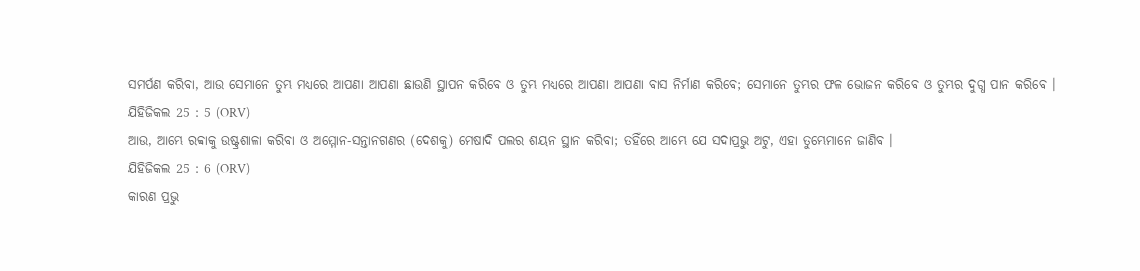ସମର୍ପଣ କରିବା, ଆଉ ସେମାନେ ତୁମ୍ଭ ମଧ୍ୟରେ ଆପଣା ଆପଣା ଛାଉଣି ସ୍ଥାପନ କରିବେ ଓ ତୁମ୍ଭ ମଧ୍ୟରେ ଆପଣା ଆପଣା ବାସ ନିର୍ମାଣ କରିବେ; ସେମାନେ ତୁମ୍ଭର ଫଳ ଭୋଜନ କରିବେ ଓ ତୁମ୍ଭର ଦୁଗ୍ଧ ପାନ କରିବେ ।
ଯିହିଜିକଲ 25 : 5 (ORV)
ଆଉ, ଆମ୍ଭେ ରବ୍ବାକୁ ଉଷ୍ଟ୍ରଶାଳା କରିବା ଓ ଅମ୍ମୋନ-ସନ୍ତାନଗଣର (ଦେଶକୁ) ମେଷାଦି ପଲର ଶୟନ ସ୍ଥାନ କରିବା; ତହିଁରେ ଆମ୍ଭେ ଯେ ସଦାପ୍ରଭୁ ଅଟୁ, ଏହା ତୁମ୍ଭେମାନେ ଜାଣିବ ।
ଯିହିଜିକଲ 25 : 6 (ORV)
କାରଣ ପ୍ରଭୁ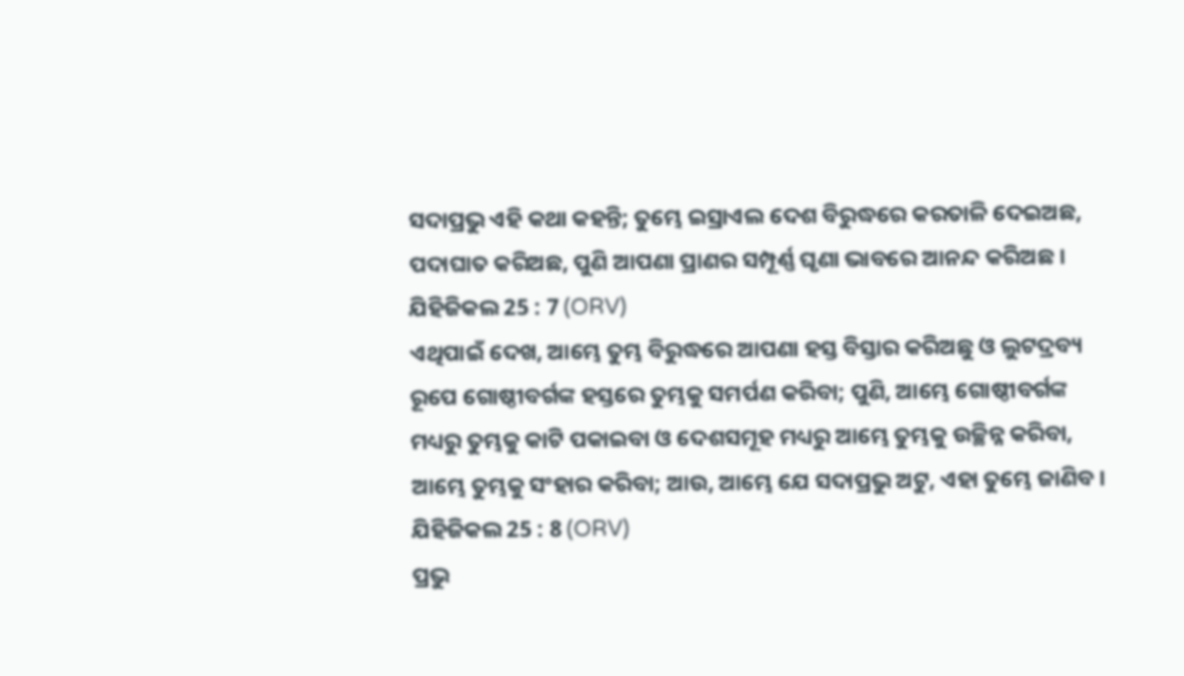ସଦାପ୍ରଭୁ ଏହି କଥା କହନ୍ତି; ତୁମ୍ଭେ ଇସ୍ରାଏଲ ଦେଶ ବିରୁଦ୍ଧରେ କରତାଳି ଦେଇଅଛ, ପଦାଘାତ କରିଅଛ, ପୁଣି ଆପଣା ପ୍ରାଣର ସମ୍ପୂର୍ଣ୍ଣ ଘୃଣା ଭାବରେ ଆନନ୍ଦ କରିଅଛ ।
ଯିହିଜିକଲ 25 : 7 (ORV)
ଏଥିପାଇଁ ଦେଖ, ଆମ୍ଭେ ତୁମ୍ଭ ବିରୁଦ୍ଧରେ ଆପଣା ହସ୍ତ ବିସ୍ତାର କରିଅଛୁ ଓ ଲୁଟଦ୍ରବ୍ୟ ରୂପେ ଗୋଷ୍ଠୀବର୍ଗଙ୍କ ହସ୍ତରେ ତୁମ୍ଭକୁ ସମର୍ପଣ କରିବା; ପୁଣି, ଆମ୍ଭେ ଗୋଷ୍ଠୀବର୍ଗଙ୍କ ମଧ୍ୟରୁ ତୁମ୍ଭକୁ କାଟି ପକାଇବା ଓ ଦେଶସମୂହ ମଧ୍ୟରୁ ଆମ୍ଭେ ତୁମ୍ଭକୁ ଉଚ୍ଛିନ୍ନ କରିବା, ଆମ୍ଭେ ତୁମ୍ଭକୁ ସଂହାର କରିବା; ଆଉ, ଆମ୍ଭେ ଯେ ସଦାପ୍ରଭୁ ଅଟୁ, ଏହା ତୁମ୍ଭେ ଜାଣିବ ।
ଯିହିଜିକଲ 25 : 8 (ORV)
ପ୍ରଭୁ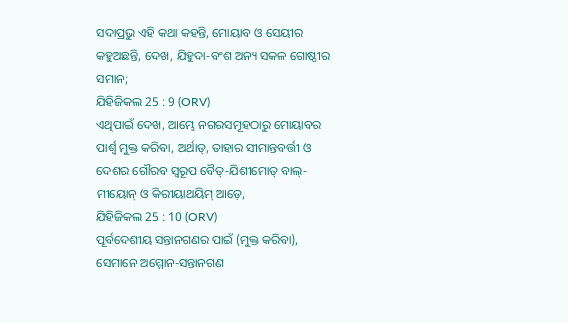ସଦାପ୍ରଭୁ ଏହି କଥା କହନ୍ତି, ମୋୟାବ ଓ ସେୟୀର କହୁଅଛନ୍ତି, ଦେଖ, ଯିହୁଦା-ବଂଶ ଅନ୍ୟ ସକଳ ଗୋଷ୍ଠୀର ସମାନ;
ଯିହିଜିକଲ 25 : 9 (ORV)
ଏଥିପାଇଁ ଦେଖ, ଆମ୍ଭେ ନଗରସମୂହଠାରୁ ମୋୟାବର ପାର୍ଶ୍ଵ ମୁକ୍ତ କରିବା, ଅର୍ଥାତ୍, ତାହାର ସୀମାନ୍ତବର୍ତ୍ତୀ ଓ ଦେଶର ଗୌରବ ସ୍ଵରୂପ ବୈତ୍-ଯିଶୀମୋତ୍ ବାଲ୍-ମୀୟୋନ୍ ଓ କିରୀୟାଥୟିମ୍ ଆଡ଼େ,
ଯିହିଜିକଲ 25 : 10 (ORV)
ପୂର୍ବଦେଶୀୟ ସନ୍ତାନଗଣର ପାଇଁ (ମୁକ୍ତ କରିବା), ସେମାନେ ଅମ୍ମୋନ-ସନ୍ତାନଗଣ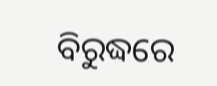ବିରୁଦ୍ଧରେ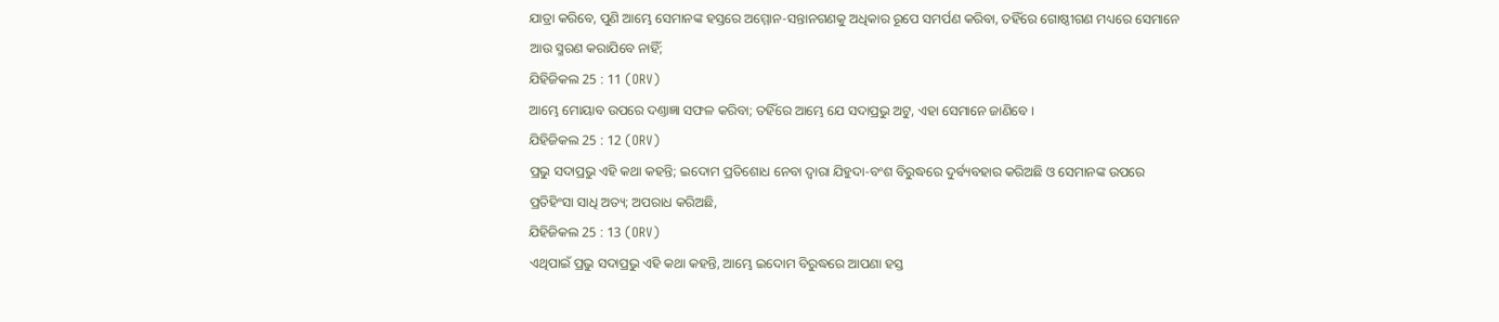ଯାତ୍ରା କରିବେ, ପୁଣି ଆମ୍ଭେ ସେମାନଙ୍କ ହସ୍ତରେ ଅମ୍ମୋନ-ସନ୍ତାନଗଣକୁ ଅଧିକାର ରୂପେ ସମର୍ପଣ କରିବା, ତହିଁରେ ଗୋଷ୍ଠୀଗଣ ମଧ୍ୟରେ ସେମାନେ ଆଉ ସ୍ମରଣ କରାଯିବେ ନାହିଁ;
ଯିହିଜିକଲ 25 : 11 (ORV)
ଆମ୍ଭେ ମୋୟାବ ଉପରେ ଦଣ୍ତାଜ୍ଞା ସଫଳ କରିବା; ତହିଁରେ ଆମ୍ଭେ ଯେ ସଦାପ୍ରଭୁ ଅଟୁ, ଏହା ସେମାନେ ଜାଣିବେ ।
ଯିହିଜିକଲ 25 : 12 (ORV)
ପ୍ରଭୁ ସଦାପ୍ରଭୁ ଏହି କଥା କହନ୍ତି; ଇଦୋମ ପ୍ରତିଶୋଧ ନେବା ଦ୍ଵାରା ଯିହୁଦା-ବଂଶ ବିରୁଦ୍ଧରେ ଦୁର୍ବ୍ୟବହାର କରିଅଛି ଓ ସେମାନଙ୍କ ଉପରେ ପ୍ରତିହିଂସା ସାଧି ଅତ୍ୟ; ଅପରାଧ କରିଅଛି,
ଯିହିଜିକଲ 25 : 13 (ORV)
ଏଥିପାଇଁ ପ୍ରଭୁ ସଦାପ୍ରଭୁ ଏହି କଥା କହନ୍ତି, ଆମ୍ଭେ ଇଦୋମ ବିରୁଦ୍ଧରେ ଆପଣା ହସ୍ତ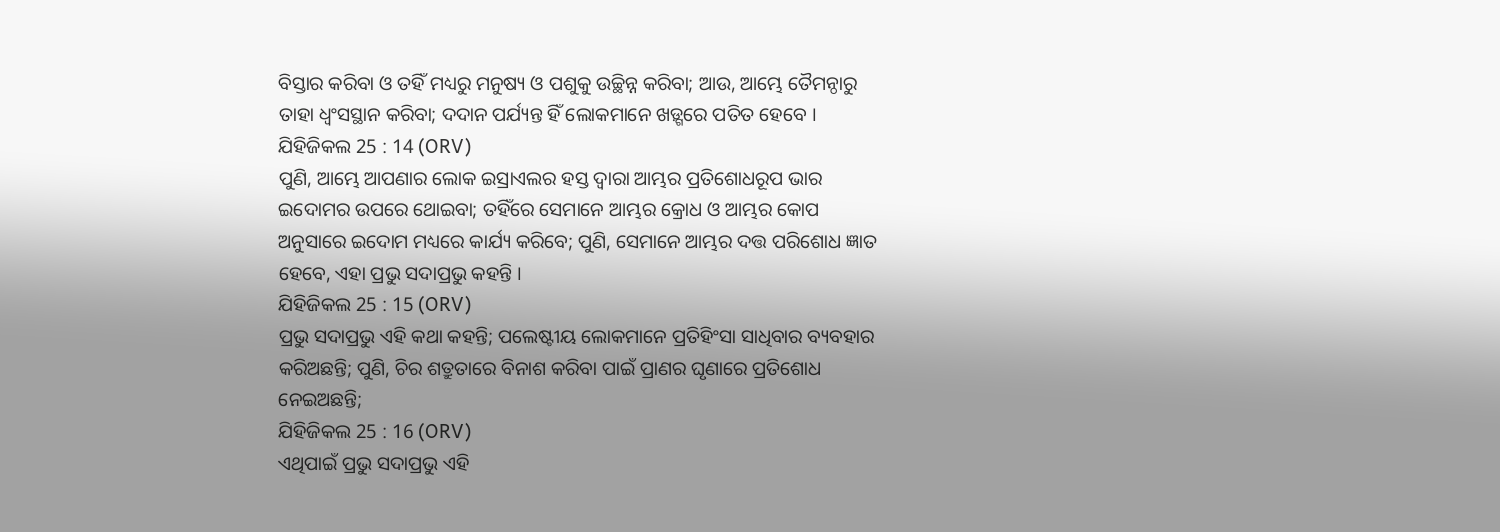ବିସ୍ତାର କରିବା ଓ ତହିଁ ମଧ୍ୟରୁ ମନୁଷ୍ୟ ଓ ପଶୁକୁ ଉଚ୍ଛିନ୍ନ କରିବା; ଆଉ, ଆମ୍ଭେ ତୈମନ୍ଠାରୁ ତାହା ଧ୍ଵଂସସ୍ଥାନ କରିବା; ଦଦାନ ପର୍ଯ୍ୟନ୍ତ ହିଁ ଲୋକମାନେ ଖଡ଼୍ଗରେ ପତିତ ହେବେ ।
ଯିହିଜିକଲ 25 : 14 (ORV)
ପୁଣି, ଆମ୍ଭେ ଆପଣାର ଲୋକ ଇସ୍ରାଏଲର ହସ୍ତ ଦ୍ଵାରା ଆମ୍ଭର ପ୍ରତିଶୋଧରୂପ ଭାର ଇଦୋମର ଉପରେ ଥୋଇବା; ତହିଁରେ ସେମାନେ ଆମ୍ଭର କ୍ରୋଧ ଓ ଆମ୍ଭର କୋପ ଅନୁସାରେ ଇଦୋମ ମଧ୍ୟରେ କାର୍ଯ୍ୟ କରିବେ; ପୁଣି, ସେମାନେ ଆମ୍ଭର ଦତ୍ତ ପରିଶୋଧ ଜ୍ଞାତ ହେବେ, ଏହା ପ୍ରଭୁ ସଦାପ୍ରଭୁ କହନ୍ତି ।
ଯିହିଜିକଲ 25 : 15 (ORV)
ପ୍ରଭୁ ସଦାପ୍ରଭୁ ଏହି କଥା କହନ୍ତି; ପଲେଷ୍ଟୀୟ ଲୋକମାନେ ପ୍ରତିହିଂସା ସାଧିବାର ବ୍ୟବହାର କରିଅଛନ୍ତି; ପୁଣି, ଚିର ଶତ୍ରୁତାରେ ବିନାଶ କରିବା ପାଇଁ ପ୍ରାଣର ଘୃଣାରେ ପ୍ରତିଶୋଧ ନେଇଅଛନ୍ତି;
ଯିହିଜିକଲ 25 : 16 (ORV)
ଏଥିପାଇଁ ପ୍ରଭୁ ସଦାପ୍ରଭୁ ଏହି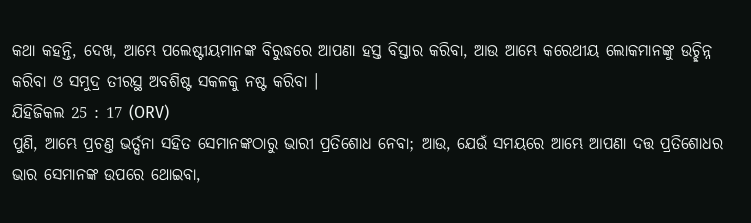କଥା କହନ୍ତି, ଦେଖ, ଆମ୍ଭେ ପଲେଷ୍ଟୀୟମାନଙ୍କ ବିରୁଦ୍ଧରେ ଆପଣା ହସ୍ତ ବିସ୍ତାର କରିବା, ଆଉ ଆମ୍ଭେ କରେଥୀୟ ଲୋକମାନଙ୍କୁ ଉଚ୍ଛିନ୍ନ କରିବା ଓ ସମୁଦ୍ର ତୀରସ୍ଥ ଅବଶିଷ୍ଟ ସକଳକୁ ନଷ୍ଟ କରିବା ।
ଯିହିଜିକଲ 25 : 17 (ORV)
ପୁଣି, ଆମ୍ଭେ ପ୍ରଚଣ୍ତ ଭର୍ତ୍ସନା ସହିତ ସେମାନଙ୍କଠାରୁ ଭାରୀ ପ୍ରତିଶୋଧ ନେବା; ଆଉ, ଯେଉଁ ସମୟରେ ଆମ୍ଭେ ଆପଣା ଦତ୍ତ ପ୍ରତିଶୋଧର ଭାର ସେମାନଙ୍କ ଉପରେ ଥୋଇବା,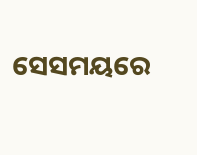ସେସମୟରେ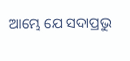ଆମ୍ଭେ ଯେ ସଦାପ୍ରଭୁ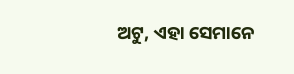ଅଟୁ, ଏହା ସେମାନେ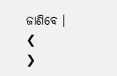ଜାଣିବେ ।
❮
❯